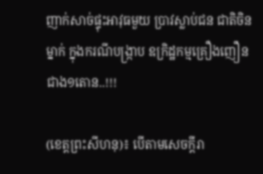ញាក់សាច់ផ្ទុះអាវុធមួយ ប្រាវស្លាប់ជន ជាតិចិនម្នាក់ ក្នុងករណីបង្ក្រាប ឧក្រិដ្ឋកម្មគ្រឿងញឿន ជាង១តោន..!!!

(ខេត្តព្រះសីហនុ)៖ បើតាមសេចក្តីរា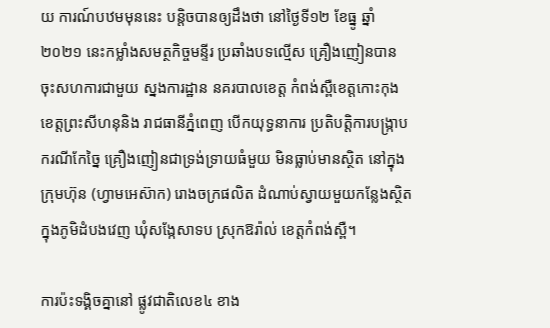យ ការណ៍បឋមមុននេះ បន្តិចបានឲ្យដឹងថា នៅថ្ងៃទី១២ ខែធ្នូ ឆ្នាំ ២០២១ នេះកម្លាំងសមត្ថកិច្ចមន្ទីរ ប្រឆាំងបទល្មើស គ្រឿងញៀនបាន ចុះសហការជាមួយ ស្នងការដ្ឋាន នគរបាលខេត្ត កំពង់ស្ពឺខេត្តកោះកុង ខេត្តព្រះសីហនុនិង រាជធានីភ្នំពេញ បើកយុទ្ធនាការ ប្រតិបត្តិការបង្ក្រាប ករណីកែច្នៃ គ្រឿងញៀនជាទ្រង់ទ្រាយធំមួយ មិនធ្លាប់មានស្ថិត នៅក្នុងក្រុមហ៊ុន (ហ្វាមអេស៊ាក) រោងចក្រផលិត ដំណាប់ស្វាយមួយកន្លែងស្ថិត ក្នុងភូមិដំបងវេញ ឃុំសង្កែសាទប ស្រុកឱរ៉ាល់ ខេត្តកំពង់ស្ពឺ។

ការប៉ះទង្គិចគ្នានៅ ផ្លូវជាតិលេខ៤ ខាង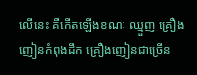លើនេះ គឺកើតឡើងខណៈ ឈ្មួញ គ្រឿងញៀនកំពុងដឹក គ្រឿងញៀនជាច្រើន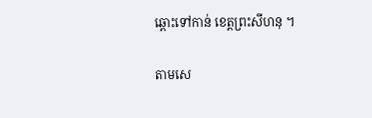ឆ្ពោះទៅកាន់ ខេត្តព្រះសីហនុ ។

តាមសេ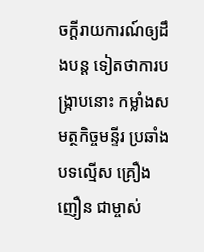ចក្តីរាយការណ៍ឲ្យដឹងបន្ត ទៀតថាការបង្ក្រាបនោះ កម្លាំងសមត្ថកិច្ចមន្ទីរ ប្រឆាំងបទល្មើស គ្រឿងញឿន ជាម្ចាស់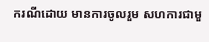ករណីដោយ មានការចូលរួម សហការជាមួ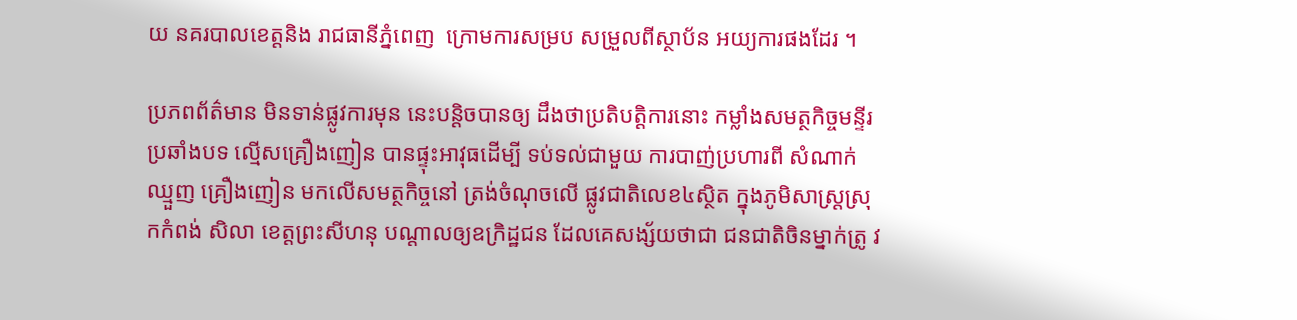យ នគរបាលខេត្តនិង រាជធានីភ្នំពេញ  ក្រោមការសម្រប សម្រួលពីស្ថាប័ន អយ្យការផងដែរ ។

ប្រភពព័ត៌មាន មិនទាន់ផ្លូវការមុន នេះបន្តិចបានឲ្យ ដឹងថាប្រតិបត្តិការនោះ កម្លាំងសមត្ថកិច្ចមន្ទីរ ប្រឆាំងបទ ល្មើសគ្រឿងញៀន បានផ្ទុះអាវុធដើម្បី ទប់ទល់ជាមួយ ការបាញ់ប្រហារពី សំណាក់ឈ្មួញ គ្រឿងញៀន មកលើសមត្ថកិច្ចនៅ ត្រង់ចំណុចលើ ផ្លូវជាតិលេខ៤ស្ថិត ក្នុងភូមិសាស្ត្រស្រុកកំពង់ សិលា ខេត្តព្រះសីហនុ បណ្តាលឲ្យឧក្រិដ្ឋជន ដែលគេសង្ស័យថាជា ជនជាតិចិនម្នាក់ត្រូ វ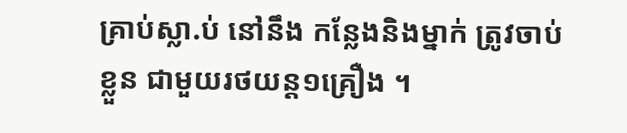គ្រាប់ស្លា.ប់ នៅនឹង កន្លែងនិងម្នាក់ ត្រូវចាប់ខ្លួន ជាមួយរថយន្ត១គ្រឿង ។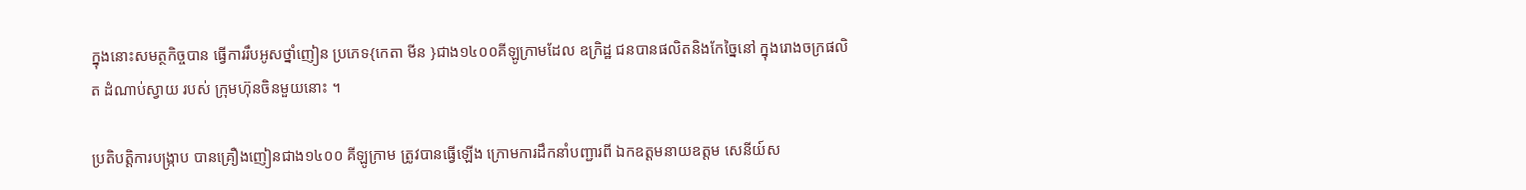ក្នុងនោះសមត្ថកិច្ចបាន ធ្វើការរឹបអូសថ្នាំញៀន ប្រភេទ{កេតា មីន }ជាង១៤០០គីឡូក្រាមដែល ឧក្រិដ្ឋ ជនបានផលិតនិងកែច្នៃនៅ ក្នុងរោងចក្រផលិត ដំណាប់ស្វាយ របស់ ក្រុមហ៊ុនចិនមួយនោះ ។

ប្រតិបត្តិការបង្ក្រាប បានគ្រឿងញៀនជាង១៤០០ គីឡូក្រាម ត្រូវបានធ្វើឡើង ក្រោមការដឹកនាំបញ្ជារពី ឯកឧត្ដមនាយឧត្ដម សេនីយ៍ស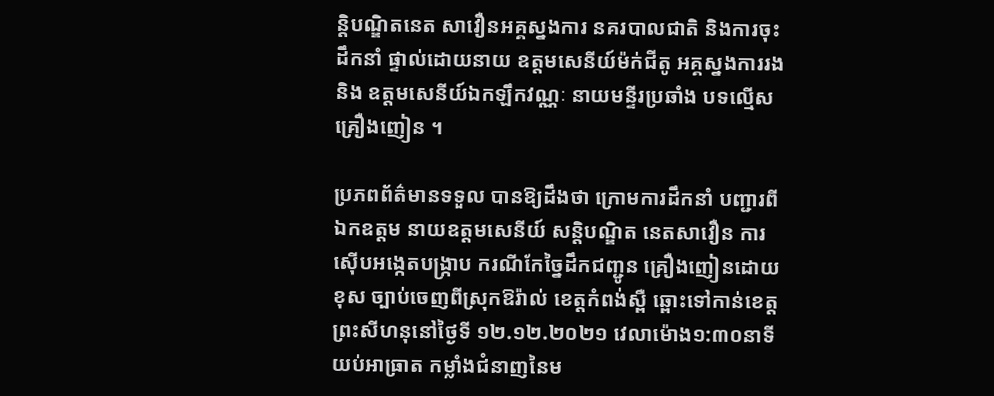ន្តិបណ្ឌិតនេត សាវឿនអគ្គស្នងការ នគរបាលជាតិ និងការចុះដឹកនាំ ផ្ទាល់ដោយនាយ ឧត្តមសេនីយ៍ម៉ក់ជីតូ អគ្គស្នងការរងនិង ឧត្តមសេនីយ៍ឯកឡឹកវណ្ណៈ នាយមន្ទីរប្រឆាំង បទល្មើសគ្រឿងញៀន ។

ប្រភពព័ត៌មានទទួល បានឱ្យដឹងថា ក្រោមការដឹកនាំ បញ្ជារពីឯកឧត្ដម នាយឧត្ដមសេនីយ៍ សន្តិបណ្ឌិត នេតសាវឿន ការស៊ើបអង្កេតបង្រ្កាប ករណីកែច្នៃដឹកជញ្ជូន គ្រឿងញៀនដោយខុស ច្បាប់ចេញពីស្រុកឱរ៉ាល់ ខេត្តកំពង់ស្ពឺ ឆ្ពោះទៅកាន់ខេត្ត ព្រះសីហនុនៅថ្ងៃទី ១២.១២.២០២១ វេលាម៉ោង១:៣០នាទី  យប់អាធ្រាត កម្លាំងជំនាញនៃម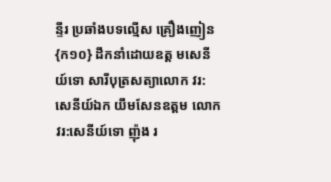ន្ទីរ ប្រឆាំងបទល្មើស គ្រឿងញៀន{ក១០} ដឹកនាំដោយឧត្ត មសេនីយ៍ទោ សារីបុត្រសត្យាលោក វរ:សេនីយ៍ឯក យឹមសែនឧត្តម លោកវរ:សេនីយ៍ទោ ញ៉ុង រ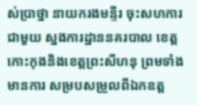ស់ប្រាថ្នា នាយករងមន្ទីរ ចុះសហការជាមួយ ស្នងការដ្ឋាននគរបាល ខេត្តកោះកុងនិងខេត្តព្រះសីហនុ ព្រមទាំងមានការ សម្របសម្រួលពីឯកឧត្ត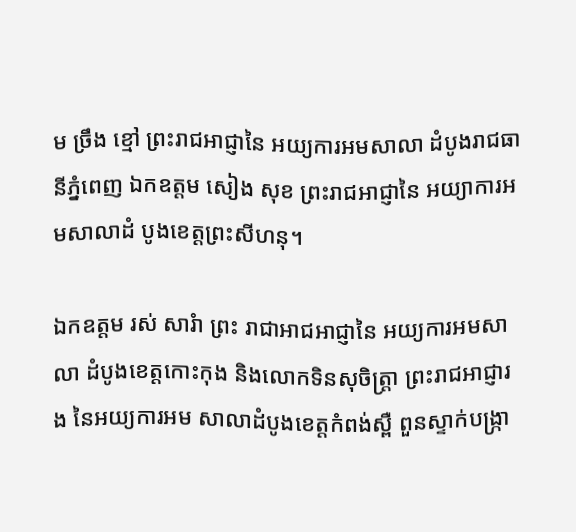ម ច្រឹង ខ្មៅ ព្រះរាជអាជ្ញានៃ អយ្យការអមសាលា ដំបូងរាជធានីភ្នំពេញ ឯកឧត្តម សៀង សុខ ព្រះរាជអាជ្ញានៃ អយ្យាការអមសាលាដំ បូងខេត្តព្រះសីហនុ។

ឯកឧត្តម រស់ សារំា ព្រះ រាជាអាជអាជ្ញានៃ អយ្យការអមសាលា ដំបូងខេត្តកោះកុង និងលោកទិនសុចិត្រ្តា ព្រះរាជអាជ្ញារង នៃអយ្យការអម សាលាដំបូងខេត្តកំពង់ស្ពឺ ពួនស្ទាក់បង្រ្កា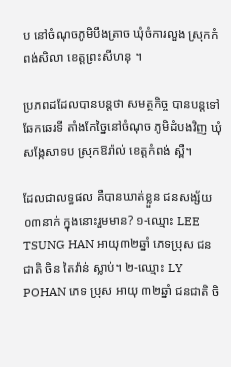ប នៅចំណុចភូមិបឹងត្រាច ឃុំចំការលួង ស្រុកកំពង់សិលា ខេត្តព្រះសីហនុ ។

ប្រភពដដែលបានបន្តថា សមត្ថកិច្ច បានបន្តទៅឆែកឆេរទី តាំងកែច្នៃនៅចំណុច ភូមិដំបងវិញ ឃុំសង្កែសាទប ស្រុកឱរ៉ាល់ ខេត្តកំពង់ ស្ពឺ។

ដែលជាលទ្ធផល គឺបានឃាត់ខ្លួន ជនសង្ស័យ០៣នាក់ ក្នុងនោះរួមមាន? ១-ឈ្មោះ LEE TSUNG HAN អាយុ៣២ឆ្នាំ ភេទប្រុស ជនជាតិ ចិន តៃវ៉ាន់ ស្លាប់។ ២-ឈ្មោះ LY POHAN ភេទ ប្រុស អាយុ ៣២ឆ្នាំ ជនជាតិ ចិ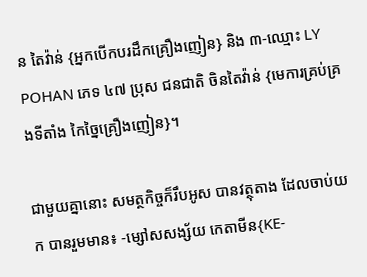ន តៃវ៉ាន់ {អ្នកបើកបរដឹកគ្រឿងញៀន} និង ៣-ឈ្មោះ LY POHAN ភេទ ៤៧ ប្រុស ជនជាតិ ចិនតៃវ៉ាន់ {មេការគ្រប់គ្រងទីតាំង កៃច្នៃគ្រឿងញៀន}។

ជាមួយគ្នានោះ សមត្ថកិច្ចក៏រឹបអូស បានវត្ថុតាង ដែលចាប់យក បានរួមមាន៖ -ម្សៅសសង្ស័យ កេតាមីន{KE-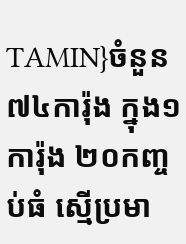TAMIN}ចំនួន ៧៤ការ៉ុង ក្នុង១ការ៉ុង ២០កញ្ចប់ធំ ស្មើប្រមា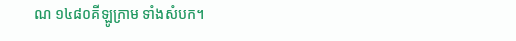ណ ១៤៨០គីឡូក្រាម ទាំងសំបក។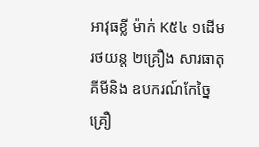អាវុធខ្លី ម៉ាក់ K៥៤ ១ដើម រថយន្ត ២គ្រឿង សារធាតុគីមីនិង ឧបករណ៍កែច្នៃគ្រឿ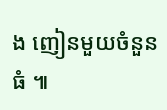ង ញៀនមួយចំនួនធំ ៕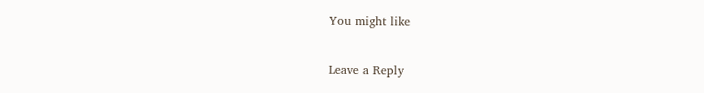You might like

Leave a Reply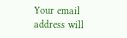Your email address will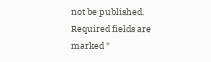not be published. Required fields are marked *